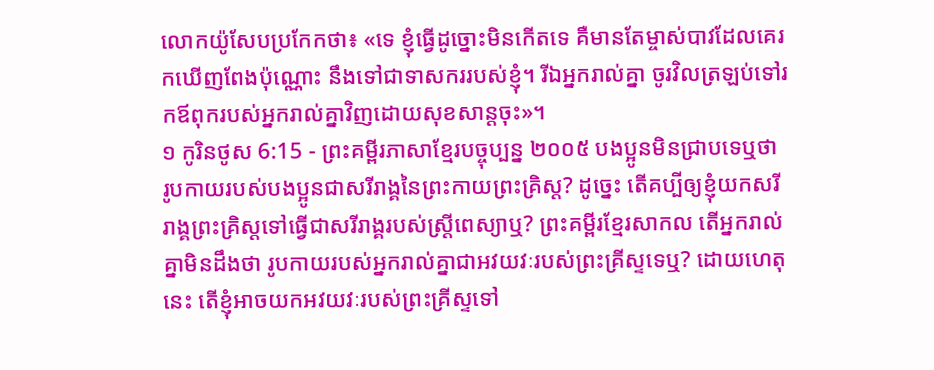លោកយ៉ូសែបប្រកែកថា៖ «ទេ ខ្ញុំធ្វើដូច្នោះមិនកើតទេ គឺមានតែម្ចាស់បាវដែលគេរកឃើញពែងប៉ុណ្ណោះ នឹងទៅជាទាសកររបស់ខ្ញុំ។ រីឯអ្នករាល់គ្នា ចូរវិលត្រឡប់ទៅរកឪពុករបស់អ្នករាល់គ្នាវិញដោយសុខសាន្តចុះ»។
១ កូរិនថូស 6:15 - ព្រះគម្ពីរភាសាខ្មែរបច្ចុប្បន្ន ២០០៥ បងប្អូនមិនជ្រាបទេឬថា រូបកាយរបស់បងប្អូនជាសរីរាង្គនៃព្រះកាយព្រះគ្រិស្ត? ដូច្នេះ តើគប្បីឲ្យខ្ញុំយកសរីរាង្គព្រះគ្រិស្តទៅធ្វើជាសរីរាង្គរបស់ស្ត្រីពេស្យាឬ? ព្រះគម្ពីរខ្មែរសាកល តើអ្នករាល់គ្នាមិនដឹងថា រូបកាយរបស់អ្នករាល់គ្នាជាអវយវៈរបស់ព្រះគ្រីស្ទទេឬ? ដោយហេតុនេះ តើខ្ញុំអាចយកអវយវៈរបស់ព្រះគ្រីស្ទទៅ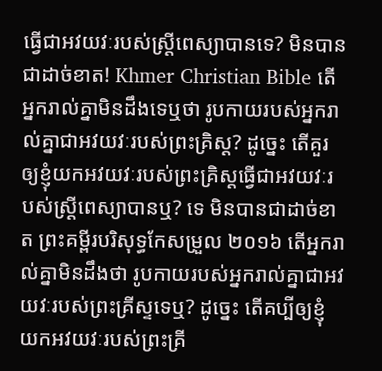ធ្វើជាអវយវៈរបស់ស្ត្រីពេស្យាបានទេ? មិនបានជាដាច់ខាត! Khmer Christian Bible តើអ្នករាល់គ្នាមិនដឹងទេឬថា រូបកាយរបស់អ្នករាល់គ្នាជាអវយវៈរបស់ព្រះគ្រិស្ដ? ដូច្នេះ តើគួរឲ្យខ្ញុំយកអវយវៈរបស់ព្រះគ្រិស្ដធ្វើជាអវយវៈរបស់ស្ដ្រីពេស្យាបានឬ? ទេ មិនបានជាដាច់ខាត ព្រះគម្ពីរបរិសុទ្ធកែសម្រួល ២០១៦ តើអ្នករាល់គ្នាមិនដឹងថា រូបកាយរបស់អ្នករាល់គ្នាជាអវយវៈរបស់ព្រះគ្រីស្ទទេឬ? ដូច្នេះ តើគប្បីឲ្យខ្ញុំយកអវយវៈរបស់ព្រះគ្រី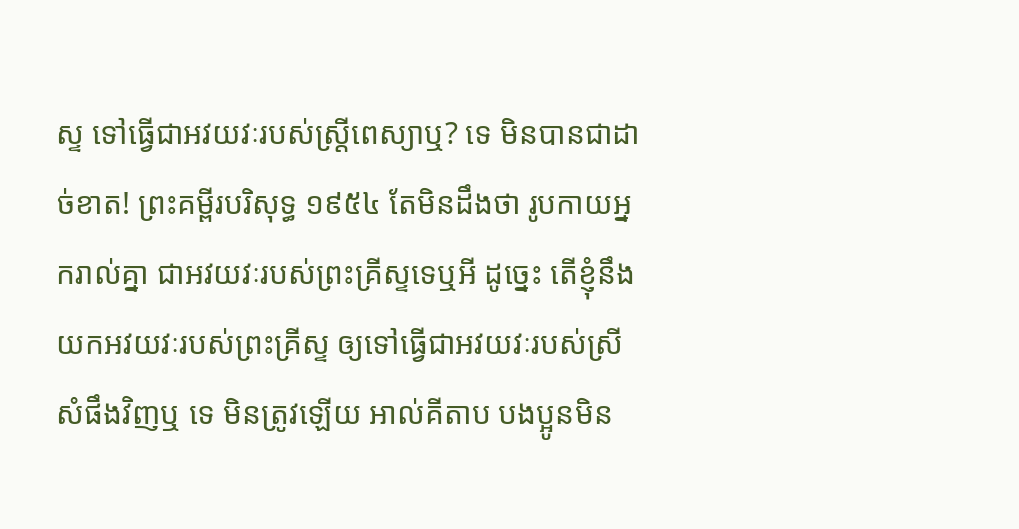ស្ទ ទៅធ្វើជាអវយវៈរបស់ស្ត្រីពេស្យាឬ? ទេ មិនបានជាដាច់ខាត! ព្រះគម្ពីរបរិសុទ្ធ ១៩៥៤ តែមិនដឹងថា រូបកាយអ្នករាល់គ្នា ជាអវយវៈរបស់ព្រះគ្រីស្ទទេឬអី ដូច្នេះ តើខ្ញុំនឹងយកអវយវៈរបស់ព្រះគ្រីស្ទ ឲ្យទៅធ្វើជាអវយវៈរបស់ស្រីសំផឹងវិញឬ ទេ មិនត្រូវឡើយ អាល់គីតាប បងប្អូនមិន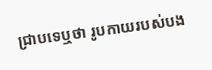ជ្រាបទេឬថា រូបកាយរបស់បង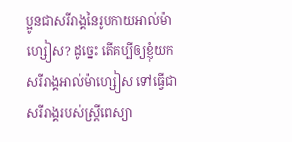ប្អូនជាសរីរាង្គនៃរូបកាយអាល់ម៉ាហ្សៀស? ដូច្នេះ តើគប្បីឲ្យខ្ញុំយកសរីរាង្គអាល់ម៉ាហ្សៀស ទៅធ្វើជាសរីរាង្គរបស់ស្ដ្រីពេស្យា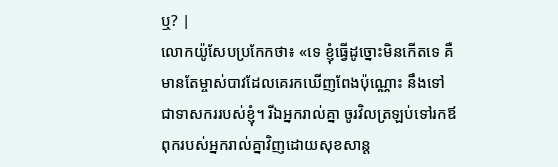ឬ? |
លោកយ៉ូសែបប្រកែកថា៖ «ទេ ខ្ញុំធ្វើដូច្នោះមិនកើតទេ គឺមានតែម្ចាស់បាវដែលគេរកឃើញពែងប៉ុណ្ណោះ នឹងទៅជាទាសកររបស់ខ្ញុំ។ រីឯអ្នករាល់គ្នា ចូរវិលត្រឡប់ទៅរកឪពុករបស់អ្នករាល់គ្នាវិញដោយសុខសាន្ត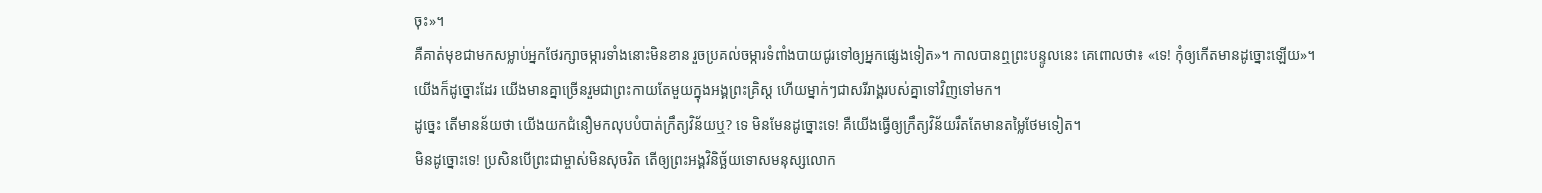ចុះ»។
គឺគាត់មុខជាមកសម្លាប់អ្នកថែរក្សាចម្ការទាំងនោះមិនខាន រួចប្រគល់ចម្ការទំពាំងបាយជូរទៅឲ្យអ្នកផ្សេងទៀត»។ កាលបានឮព្រះបន្ទូលនេះ គេពោលថា៖ «ទេ! កុំឲ្យកើតមានដូច្នោះឡើយ»។
យើងក៏ដូច្នោះដែរ យើងមានគ្នាច្រើនរួមជាព្រះកាយតែមួយក្នុងអង្គព្រះគ្រិស្ត ហើយម្នាក់ៗជាសរីរាង្គរបស់គ្នាទៅវិញទៅមក។
ដូច្នេះ តើមានន័យថា យើងយកជំនឿមកលុបបំបាត់ក្រឹត្យវិន័យឬ? ទេ មិនមែនដូច្នោះទេ! គឺយើងធ្វើឲ្យក្រឹត្យវិន័យរឹតតែមានតម្លៃថែមទៀត។
មិនដូច្នោះទេ! ប្រសិនបើព្រះជាម្ចាស់មិនសុចរិត តើឲ្យព្រះអង្គវិនិច្ឆ័យទោសមនុស្សលោក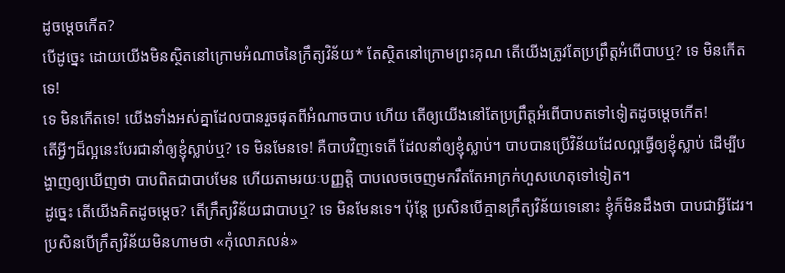ដូចម្ដេចកើត?
បើដូច្នេះ ដោយយើងមិនស្ថិតនៅក្រោមអំណាចនៃក្រឹត្យវិន័យ* តែស្ថិតនៅក្រោមព្រះគុណ តើយើងត្រូវតែប្រព្រឹត្តអំពើបាបឬ? ទេ មិនកើតទេ!
ទេ មិនកើតទេ! យើងទាំងអស់គ្នាដែលបានរួចផុតពីអំណាចបាប ហើយ តើឲ្យយើងនៅតែប្រព្រឹត្តអំពើបាបតទៅទៀតដូចម្ដេចកើត!
តើអ្វីៗដ៏ល្អនេះបែរជានាំឲ្យខ្ញុំស្លាប់ឬ? ទេ មិនមែនទេ! គឺបាបវិញទេតើ ដែលនាំឲ្យខ្ញុំស្លាប់។ បាបបានប្រើវិន័យដែលល្អធ្វើឲ្យខ្ញុំស្លាប់ ដើម្បីបង្ហាញឲ្យឃើញថា បាបពិតជាបាបមែន ហើយតាមរយៈបញ្ញត្តិ បាបលេចចេញមករឹតតែអាក្រក់ហួសហេតុទៅទៀត។
ដូច្នេះ តើយើងគិតដូចម្ដេច? តើក្រឹត្យវិន័យជាបាបឬ? ទេ មិនមែនទេ។ ប៉ុន្តែ ប្រសិនបើគ្មានក្រឹត្យវិន័យទេនោះ ខ្ញុំក៏មិនដឹងថា បាបជាអ្វីដែរ។ ប្រសិនបើក្រឹត្យវិន័យមិនហាមថា «កុំលោភលន់»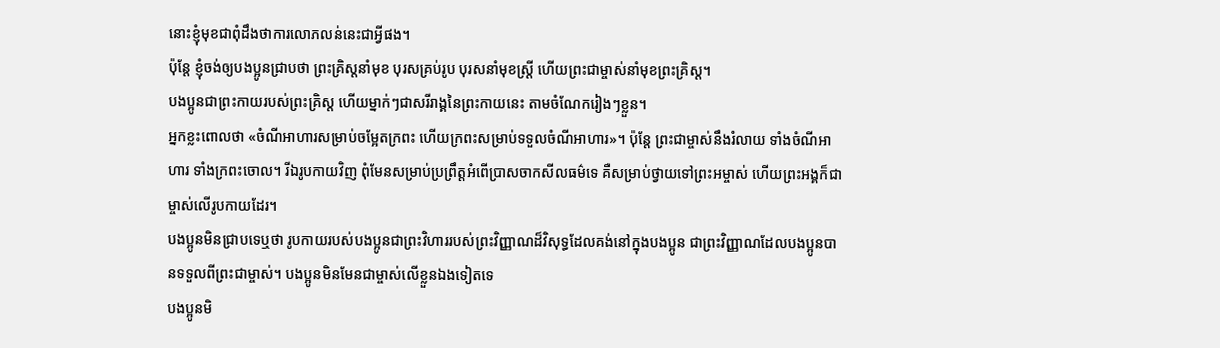នោះខ្ញុំមុខជាពុំដឹងថាការលោភលន់នេះជាអ្វីផង។
ប៉ុន្តែ ខ្ញុំចង់ឲ្យបងប្អូនជ្រាបថា ព្រះគ្រិស្តនាំមុខ បុរសគ្រប់រូប បុរសនាំមុខស្ត្រី ហើយព្រះជាម្ចាស់នាំមុខព្រះគ្រិស្ត។
បងប្អូនជាព្រះកាយរបស់ព្រះគ្រិស្ត ហើយម្នាក់ៗជាសរីរាង្គនៃព្រះកាយនេះ តាមចំណែករៀងៗខ្លួន។
អ្នកខ្លះពោលថា «ចំណីអាហារសម្រាប់ចម្អែតក្រពះ ហើយក្រពះសម្រាប់ទទួលចំណីអាហារ»។ ប៉ុន្តែ ព្រះជាម្ចាស់នឹងរំលាយ ទាំងចំណីអាហារ ទាំងក្រពះចោល។ រីឯរូបកាយវិញ ពុំមែនសម្រាប់ប្រព្រឹត្តអំពើប្រាសចាកសីលធម៌ទេ គឺសម្រាប់ថ្វាយទៅព្រះអម្ចាស់ ហើយព្រះអង្គក៏ជាម្ចាស់លើរូបកាយដែរ។
បងប្អូនមិនជ្រាបទេឬថា រូបកាយរបស់បងប្អូនជាព្រះវិហាររបស់ព្រះវិញ្ញាណដ៏វិសុទ្ធដែលគង់នៅក្នុងបងប្អូន ជាព្រះវិញ្ញាណដែលបងប្អូនបានទទួលពីព្រះជាម្ចាស់។ បងប្អូនមិនមែនជាម្ចាស់លើខ្លួនឯងទៀតទេ
បងប្អូនមិ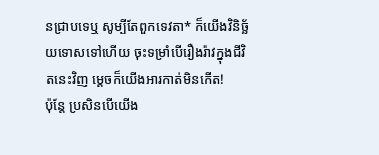នជ្រាបទេឬ សូម្បីតែពួកទេវតា* ក៏យើងវិនិច្ឆ័យទោសទៅហើយ ចុះទម្រាំបើរឿងរ៉ាវក្នុងជីវិតនេះវិញ ម្ដេចក៏យើងអារកាត់មិនកើត!
ប៉ុន្តែ ប្រសិនបើយើង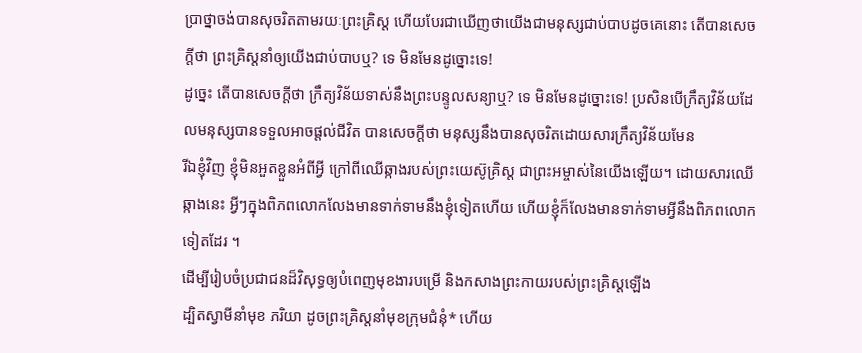ប្រាថ្នាចង់បានសុចរិតតាមរយៈព្រះគ្រិស្ត ហើយបែរជាឃើញថាយើងជាមនុស្សជាប់បាបដូចគេនោះ តើបានសេចក្ដីថា ព្រះគ្រិស្តនាំឲ្យយើងជាប់បាបឬ? ទេ មិនមែនដូច្នោះទេ!
ដូច្នេះ តើបានសេចក្ដីថា ក្រឹត្យវិន័យទាស់នឹងព្រះបន្ទូលសន្យាឬ? ទេ មិនមែនដូច្នោះទេ! ប្រសិនបើក្រឹត្យវិន័យដែលមនុស្សបានទទួលអាចផ្ដល់ជីវិត បានសេចក្ដីថា មនុស្សនឹងបានសុចរិតដោយសារក្រឹត្យវិន័យមែន
រីឯខ្ញុំវិញ ខ្ញុំមិនអួតខ្លួនអំពីអ្វី ក្រៅពីឈើឆ្កាងរបស់ព្រះយេស៊ូគ្រិស្ត ជាព្រះអម្ចាស់នៃយើងឡើយ។ ដោយសារឈើឆ្កាងនេះ អ្វីៗក្នុងពិភពលោកលែងមានទាក់ទាមនឹងខ្ញុំទៀតហើយ ហើយខ្ញុំក៏លែងមានទាក់ទាមអ្វីនឹងពិភពលោកទៀតដែរ ។
ដើម្បីរៀបចំប្រជាជនដ៏វិសុទ្ធឲ្យបំពេញមុខងារបម្រើ និងកសាងព្រះកាយរបស់ព្រះគ្រិស្តឡើង
ដ្បិតស្វាមីនាំមុខ ភរិយា ដូចព្រះគ្រិស្តនាំមុខក្រុមជំនុំ* ហើយ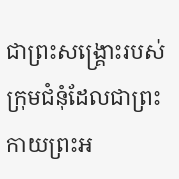ជាព្រះសង្គ្រោះរបស់ក្រុមជំនុំដែលជាព្រះកាយព្រះអ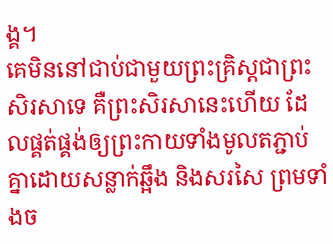ង្គ។
គេមិននៅជាប់ជាមួយព្រះគ្រិស្តជាព្រះសិរសាទេ គឺព្រះសិរសានេះហើយ ដែលផ្គត់ផ្គង់ឲ្យព្រះកាយទាំងមូលតភ្ជាប់គ្នាដោយសន្លាក់ឆ្អឹង និងសរសៃ ព្រមទាំងច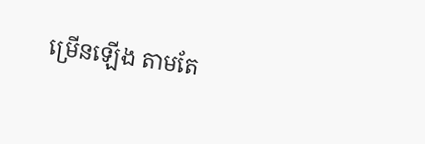ម្រើនឡើង តាមតែ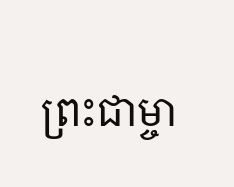ព្រះជាម្ចា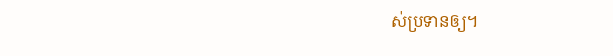ស់ប្រទានឲ្យ។